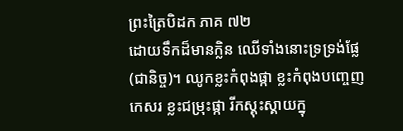ព្រះត្រៃបិដក ភាគ ៧២
ដោយទឹកដ៏មានក្លិន ឈើទាំងនោះទ្រទ្រង់ផ្លែ (ជានិច្ច)។ ឈូកខ្លះកំពុងផ្កា ខ្លះកំពុងបញ្ចេញកេសរ ខ្លះជម្រុះផ្កា រីកស្គុះស្គាយក្នុ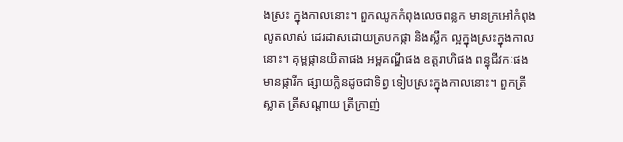ងស្រះ ក្នុងកាលនោះ។ ពួកឈូកកំពុងលេចពន្លក មានក្រអៅកំពុងលូតលាស់ ដេរដាសដោយត្របកផ្កា និងស្លឹក ល្អក្នុងស្រះក្នុងកាលនោះ។ គុម្ពផ្កានយិតាផង អម្ពគណ្ឌីផង ឧត្តរាហិផង ពន្ធុជីវកៈផង មានផ្ការីក ផ្សាយក្លិនដូចជាទិព្វ ទៀបស្រះក្នុងកាលនោះ។ ពួកត្រីស្លាត ត្រីសណ្តាយ ត្រីក្រាញ់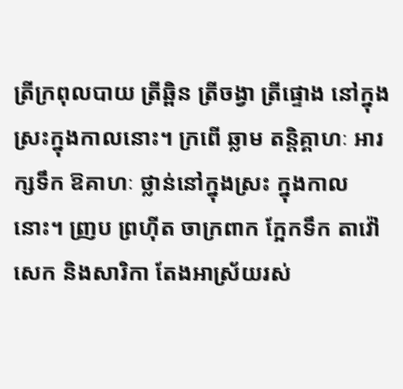ត្រីក្រពុលបាយ ត្រីឆ្ពិន ត្រីចង្វា ត្រីផ្ទោង នៅក្នុងស្រះក្នុងកាលនោះ។ ក្រពើ ឆ្លាម តន្តិគ្គាហៈ អារក្សទឹក ឱគាហៈ ថ្លាន់នៅក្នុងស្រះ ក្នុងកាលនោះ។ ញ្រប ព្រហ៊ីត ចាក្រពាក ក្អែកទឹក តាវ៉ៅ សេក និងសារិកា តែងអាស្រ័យរស់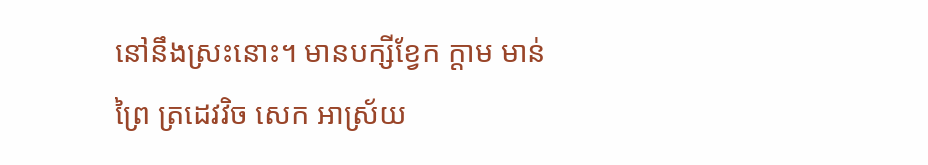នៅនឹងស្រះនោះ។ មានបក្សីខ្វែក ក្តាម មាន់ព្រៃ ត្រដេវវិច សេក អាស្រ័យ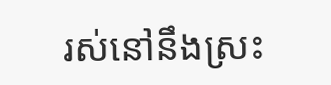រស់នៅនឹងស្រះ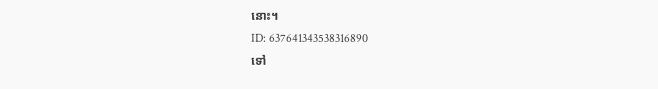នោះ។
ID: 637641343538316890
ទៅ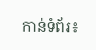កាន់ទំព័រ៖